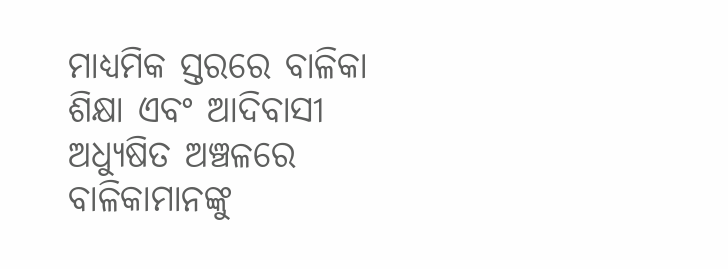ମାଧ୍ୟମିକ ସ୍ତରରେ ବାଳିକା ଶିକ୍ଷା ଏବଂ ଆଦିବାସୀ ଅଧ୍ୟୁଷିତ ଅଞ୍ଚଳରେ ବାଳିକାମାନଙ୍କୁ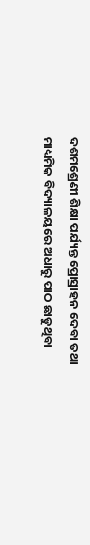ଦଶମଶ୍ରେଣୀ ଶିକ୍ଷା ପର୍ଯ୍ୟନ୍ତ ପ୍ରୋସ୍ରାହନ ଦେବା ତଥା ମାଧ୍ୟମିକ ବିଦ୍ୟାଳୟରେ ଅଧାରୁ ପାଠ ଛାଡୁଥିବା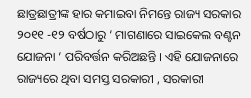ଛାତ୍ରଛାତ୍ରୀଙ୍କ ହାର କମାଇବା ନିମନ୍ତେ ରାଜ୍ୟ ସରକାର ୨୦୧୧ -୧୨ ବର୍ଷଠାରୁ ‘ ମାଗଣାରେ ସାଇକେଲ ବଣ୍ଟନ ଯୋଜନା ‘ ପରିବର୍ତ୍ତନ କରିଅଛନ୍ତି । ଏହି ଯୋଜନାରେ ରାଜ୍ୟରେ ଥିବା ସମସ୍ତ ସରକାରୀ , ସରକାରୀ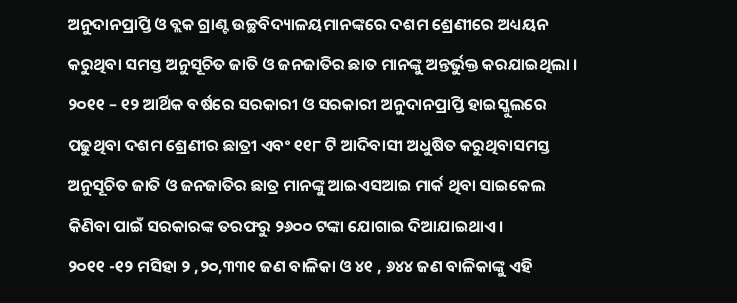ଅନୁଦାନପ୍ରାପ୍ତି ଓ ବ୍ଲକ ଗ୍ରାଣ୍ଟ ଉଚ୍ଛବିଦ୍ୟାଳୟମାନଙ୍କରେ ଦଶମ ଶ୍ରେଣୀରେ ଅଧ୍ୟୟନ କରୁଥିବା ସମସ୍ତ ଅନୁସୂଚିତ ଜାତି ଓ ଜନଜାତିର ଛାତ ମାନଙ୍କୁ ଅନ୍ତର୍ଭୁକ୍ତ କରଯାଇଥିଲା ।
୨୦୧୧ – ୧୨ ଆର୍ଥିକ ବର୍ଷରେ ସରକାରୀ ଓ ସରକାରୀ ଅନୁଦାନପ୍ରାପ୍ତି ହାଇସ୍କୁଲରେ ପଢୁଥିବା ଦଶମ ଶ୍ରେଣୀର ଛାତ୍ରୀ ଏବଂ ୧୧୮ ଟି ଆଦିବାସୀ ଅଧୁଷିତ କରୁଥିବାସମସ୍ତ ଅନୁସୂଚିତ ଜାତି ଓ ଜନଜାତିର ଛାତ୍ର ମାନଙ୍କୁ ଆଇଏସଆଇ ମାର୍କ ଥିବା ସାଇକେଲ କିଣିବା ପାଇଁ ସରକାରଙ୍କ ତରଫରୁ ୨୬୦୦ ଟଙ୍କା ଯୋଗାଇ ଦିଆଯାଇଥାଏ।
୨୦୧୧ -୧୨ ମସିହା ୨ ,୨୦,୩୩୧ ଜଣ ବାଳିକା ଓ ୪୧ , ୬୪୪ ଜଣ ବାଳିକାଙ୍କୁ ଏହି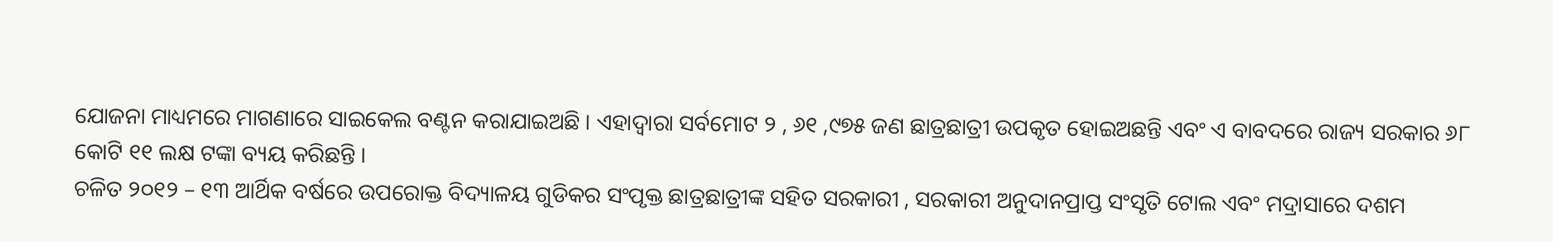ଯୋଜନା ମାଧ୍ୟମରେ ମାଗଣାରେ ସାଇକେଲ ବଣ୍ଟନ କରାଯାଇଅଛି । ଏହାଦ୍ୱାରା ସର୍ବମୋଟ ୨ , ୬୧ ,୯୭୫ ଜଣ ଛାତ୍ରଛାତ୍ରୀ ଉପକୃତ ହୋଇଅଛନ୍ତି ଏବଂ ଏ ବାବଦରେ ରାଜ୍ୟ ସରକାର ୬୮ କୋଟି ୧୧ ଲକ୍ଷ ଟଙ୍କା ବ୍ୟୟ କରିଛନ୍ତି ।
ଚଳିତ ୨୦୧୨ – ୧୩ ଆର୍ଥିକ ବର୍ଷରେ ଉପରୋକ୍ତ ବିଦ୍ୟାଳୟ ଗୁଡିକର ସଂପୃକ୍ତ ଛାତ୍ରଛାତ୍ରୀଙ୍କ ସହିତ ସରକାରୀ , ସରକାରୀ ଅନୁଦାନପ୍ରାପ୍ତ ସଂସୃତି ଟୋଲ ଏବଂ ମଦ୍ରାସାରେ ଦଶମ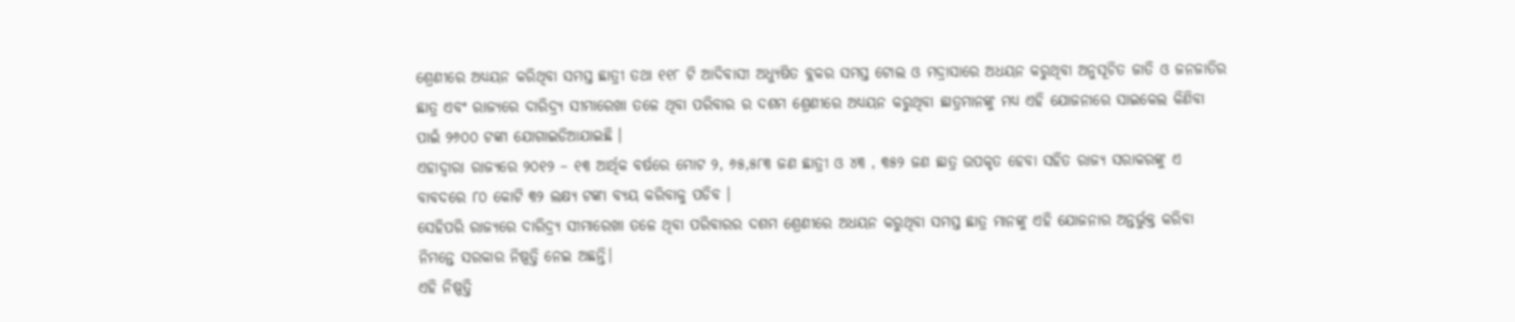ଶ୍ରେଣୀରେ ଅଧ୍ୟୟନ କରିଥିବା ସମସ୍ତ ଛାତ୍ରୀ ତଥା ୧୧୮ ଟି ଆଦିବାସୀ ଅଧ୍ୟୁଷିତ ବ୍ଲକର ସମସ୍ତ ଟୋଲ ଓ ମଦ୍ରାସାରେ ଅଧୟନ କରୁଥିବା ଅନୁସୂଚିତ ଜାତି ଓ ଜନଜାତିର ଛାତ୍ର ଏବଂ ରାଜ୍ୟରେ ଦାରିଦ୍ର୍ୟ ସୀମାରେଖା ତଳେ ଥିବା ପରିବାର ର ଦଶମ ଶ୍ରେଣୀରେ ଅଧ୍ୟୟନ କରୁଥିବା ଛାତ୍ରମାନଙ୍କୁ ମଧ୍ୟ ଏହି ଯୋଜନାରେ ସାଇକେଲ କିଣିବା ପାଇଁ ୨୬୦୦ ଟଙ୍କା ଯୋଗାଇଡିଆଯାଇଛି ।
ଏହାଦ୍ୱାରା ରାଜ୍ୟରେ ୨୦୧୨ – ୧୩ ଆର୍ଥିକ ବର୍ଷରେ ମୋଟ ୨, ୬୫,୫୮୩ ଜଣ ଛାତ୍ରୀ ଓ ୪୩ , ୩୫୨ ଜଣ ଛାତ୍ର ଉପକୃତ ହେବା ସହିତ ରାଜ୍ୟ ସରାକରଙ୍କୁ ଏ ବାବଦରେ ୮୦ କୋଟି ୩୨ ଲକ୍ଷ୍ୟ ଟଙ୍କା ବ୍ୟୟ କରିବାକୁ ପଡିବ ।
ସେହିପରି ରାଜ୍ୟରେ ଦାରିଦ୍ର୍ୟ ସୀମାରେଖା ତଳେ ଥିବା ପରିବାରର ଦଶମ ଶ୍ରେଣୀରେ ଅଧୟନ କରୁଥିବା ସମସ୍ତ ଛାତ୍ର ମାନଙ୍କୁ ଏହି ଯୋଜନାର ଅନ୍ତର୍ଭୁକ୍ତ କରିବା ନିମନ୍ତେ ସରକାର ନିଷ୍ପତ୍ତି ନେଇ ଅଛନ୍ତି।
ଏହି ନିଷ୍ପତ୍ତି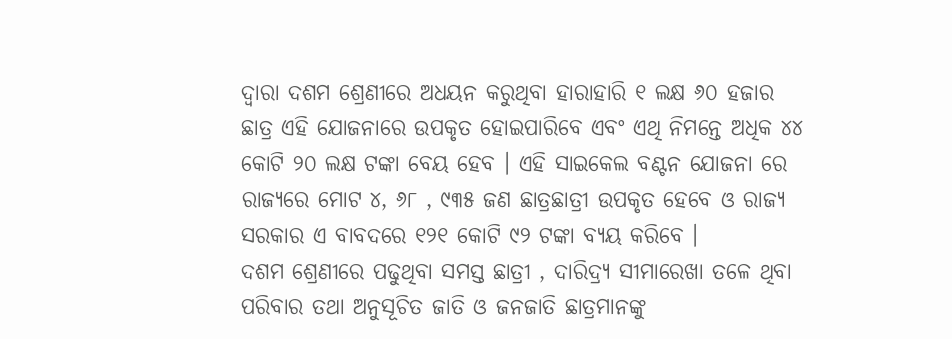ଦ୍ଵାରା ଦଶମ ଶ୍ରେଣୀରେ ଅଧୟନ କରୁଥିବା ହାରାହାରି ୧ ଲକ୍ଷ ୬୦ ହଜାର ଛାତ୍ର ଏହି ଯୋଜନାରେ ଉପକୃତ ହୋଇପାରିବେ ଏବଂ ଏଥି ନିମନ୍ତେ ଅଧିକ ୪୪ କୋଟି ୨୦ ଲକ୍ଷ ଟଙ୍କା ବେୟ ହେବ । ଏହି ସାଇକେଲ ବଣ୍ଟନ ଯୋଜନା ରେ ରାଜ୍ୟରେ ମୋଟ ୪, ୬୮ , ୯୩୫ ଜଣ ଛାତ୍ରଛାତ୍ରୀ ଉପକୃତ ହେବେ ଓ ରାଜ୍ୟ ସରକାର ଏ ବାବଦରେ ୧୨୧ କୋଟି ୯୨ ଟଙ୍କା ବ୍ୟୟ କରିବେ ।
ଦଶମ ଶ୍ରେଣୀରେ ପଢୁଥିବା ସମସ୍ତ ଛାତ୍ରୀ , ଦାରିଦ୍ର୍ୟ ସୀମାରେଖା ତଳେ ଥିବା ପରିବାର ତଥା ଅନୁସୂଚିତ ଜାତି ଓ ଜନଜାତି ଛାତ୍ରମାନଙ୍କୁ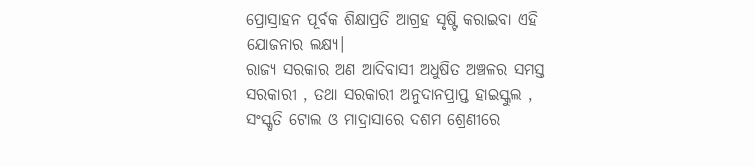ପ୍ରୋସ୍ରାହନ ପୂର୍ବକ ଶିକ୍ଷାପ୍ରତି ଆଗ୍ରହ ସୃଷ୍ଟି କରାଇବା ଏହି ଯୋଜନାର ଲକ୍ଷ୍ୟ।
ରାଜ୍ୟ ସରକାର ଅଣ ଆଦିବାସୀ ଅଧୁଷିତ ଅଞ୍ଚଳର ସମସ୍ତ ସରକାରୀ , ତଥା ସରକାରୀ ଅନୁଦାନପ୍ରାପ୍ତ ହାଇସ୍କୁଲ , ସଂସ୍କୃତି ଟୋଲ ଓ ମାଦ୍ରାସାରେ ଦଶମ ଶ୍ରେଣୀରେ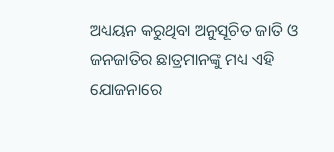ଅଧ୍ୟୟନ କରୁଥିବା ଅନୁସୂଚିତ ଜାତି ଓ ଜନଜାତିର ଛାତ୍ରମାନଙ୍କୁ ମଧ୍ୟ ଏହି ଯୋଜନାରେ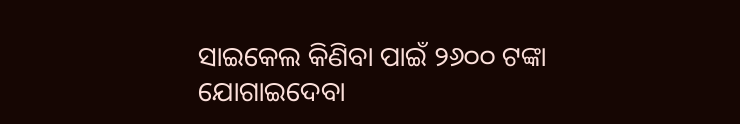ସାଇକେଲ କିଣିବା ପାଇଁ ୨୬୦୦ ଟଙ୍କା ଯୋଗାଇଦେବା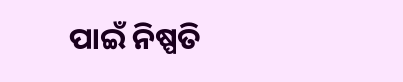ପାଇଁ ନିଷ୍ପତି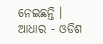ନେଇଛନ୍ତି ।
ଆଧାର - ଓଡିଶ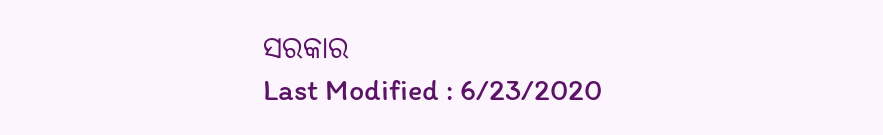ସରକାର
Last Modified : 6/23/2020